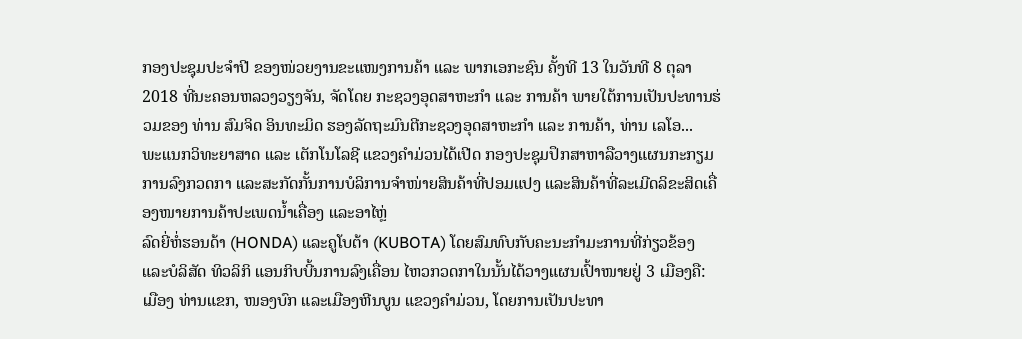ກອງປະຊຸມປະຈໍາປີ ຂອງໜ່ວຍງານຂະແໜງການຄ້າ ແລະ ພາກເອກະຊົນ ຄັ້ງທີ 13 ໃນວັນທີ 8 ຕຸລາ 2018 ທີ່ນະຄອນຫລວງວຽງຈັນ, ຈັດໂດຍ ກະຊວງອຸດສາຫະກຳ ແລະ ການຄ້າ ພາຍໃຕ້ການເປັນປະທານຮ່ວມຂອງ ທ່ານ ສົມຈິດ ອິນທະມິດ ຮອງລັດຖະມົນຕີກະຊວງອຸດສາຫະກຳ ແລະ ການຄ້າ, ທ່ານ ເລໂອ...
ພະແນກວິທະຍາສາດ ແລະ ເຕັກໂນໂລຊີ ແຂວງຄຳມ່ວນໄດ້ເປີດ ກອງປະຊຸມປຶກສາຫາລືວາງແຜນກະກຽມການລົງກວດກາ ແລະສະກັດກັ້ນການບໍລິການຈຳໜ່າຍສິນຄ້າທີ່ປອມແປງ ແລະສິນຄ້າທີ່ລະເມີດລິຂະສິດເຄື່ອງໜາຍການຄ້າປະເພດນ້ຳເຄື່ອງ ແລະອາໄຫຼ່
ລົດຍີ່ຫໍ່ຮອນດ້າ (HONDA) ແລະຄູໂບຕ້າ (KUBOTA) ໂດຍສົມທົບກັບຄະນະກຳມະການທີ່ກ່ຽວຂ້ອງ ແລະບໍລິສັດ ທິວລິກິ ແອນກິບບີ້ນການລົງເຄື່ອນ ໄຫວກວດກາໃນນັ້ນໄດ້ວາງແຜນເປົ້າໜາຍຢູ່ 3 ເມືອງຄື: ເມືອງ ທ່ານແຂກ, ໜອງບົກ ແລະເມືອງຫີນບູນ ແຂວງຄຳມ່ວນ, ໂດຍການເປັນປະທາ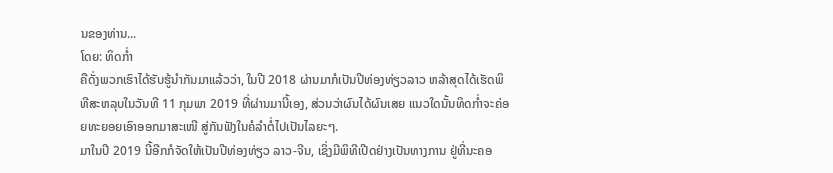ນຂອງທ່ານ...
ໂດຍ: ທິດກ່ຳ
ຄືດັ່ງພວກເຮົາໄດ້ຮັບຮູ້ນຳກັນມາແລ້ວວ່າ, ໃນປີ 2018 ຜ່ານມາກໍເປັນປີທ່ອງທ່ຽວລາວ ຫລ້າສຸດໄດ້ເຮັດພິທີສະຫລຸບໃນວັນທີ 11 ກຸມພາ 2019 ທີ່ຜ່ານມານີ້ເອງ, ສ່ວນວ່າຜົນໄດ້ຜົນເສຍ ແນວໃດນັ້ນທິດກ່ຳຈະຄ່ອຍທະຍອຍເອົາອອກມາສະເໜີ ສູ່ກັນຟັງໃນຄໍລຳຕໍ່ໄປເປັນໄລຍະໆ.
ມາໃນປີ 2019 ນີ້ອີກກໍຈັດໃຫ້ເປັນປີທ່ອງທ່ຽວ ລາວ-ຈີນ, ເຊິ່ງມີພິທີເປີດຢ່າງເປັນທາງການ ຢູ່ທີ່ນະຄອ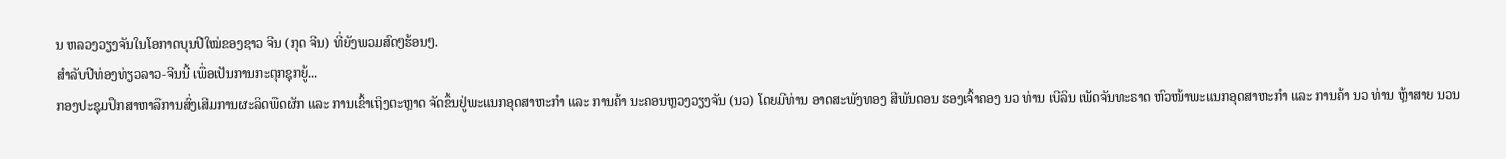ນ ຫລວງວຽງຈັນໃນໂອກາດບຸນປີໃໝ່ຂອງຊາວ ຈີນ (ກຸດ ຈີນ) ທີ່ຍັງພວມສົດໆຮ້ອນໆ.
ສຳລັບປີທ່ອງທ່ຽວລາວ-ຈີນນີ້ ເພື່ອເປັນການກະຕຸກຊຸກຍູ້...
ກອງປະຊຸມປຶກສາຫາລືການສົ່ງເສີມການຜະລິດພືດຜັກ ແລະ ການເຂົ້າເຖິງຕະຫຼາດ ຈັດຂຶ້ນຢູ່ພະແນກອຸດສາຫະກຳ ແລະ ການຄ້າ ນະຄອນຫຼວງວຽງຈັນ (ນວ) ໂດຍມີທ່ານ ອາດສະພັງທອງ ສີພັນດອນ ຮອງເຈົ້າຄອງ ນວ ທ່ານ ເບີລິນ ເພັດຈັນທະຣາດ ຫົວໜ້າພະແນກອຸດສາຫະກຳ ແລະ ການຄ້າ ນວ ທ່ານ ຫຼ້າສາຍ ນວນ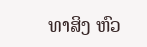ທາສິງ ຫົວ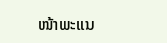ໜ້າພະແນ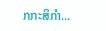ກກະສິກຳ...